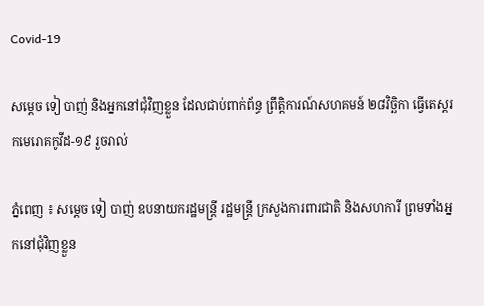Covid-19

សម្ដេច ទៀ បាញ់ និងអ្នកនៅជុំវិញខ្លួន ដែលជាប់ពាក់ព័ន្ធ ព្រឹត្តិការណ៍សហគមន៍ ២៨វិច្ឆិកា ធ្វើតេស្តរកមេរោគកូវីដ-១៩ រួចរាល់

ភ្នំពេញ ៖ សម្ដេច ទៀ បាញ់ ឧបនាយករដ្ឋមន្ត្រី រដ្ឋមន្ត្រី ក្រសួងការពារជាតិ និងសហការី ព្រមទាំងអ្នកនៅជុំវិញខ្លួន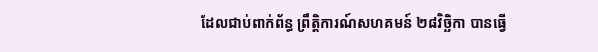ដែលជាប់ពាក់ព័ន្ធ ព្រឹត្តិការណ៍សហគមន៍ ២៨វិច្ឆិកា បានធ្វើ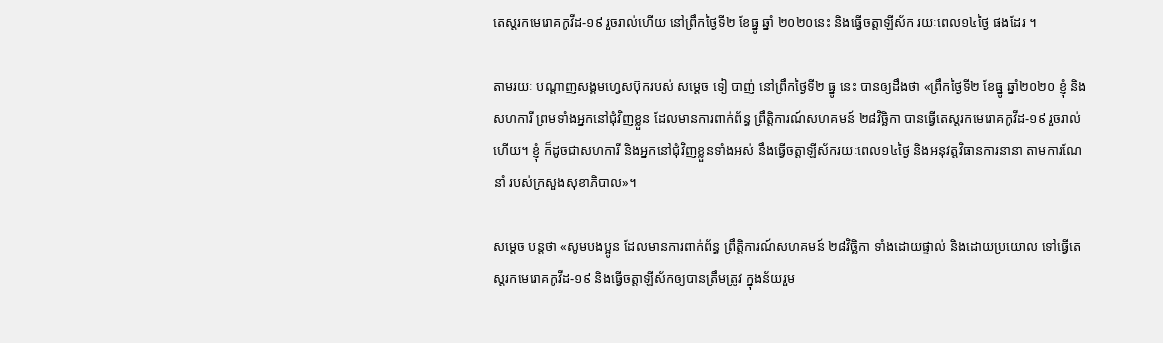តេស្តរកមេរោគកូវីដ-១៩ រួចរាល់ហើយ នៅព្រឹកថ្ងៃទី២ ខែធ្នូ ឆ្នាំ ២០២០នេះ និងធ្វើចត្តាឡីស័ក រយៈពេល១៤ថ្ងៃ ផងដែរ ។

តាមរយៈ បណ្ដាញសង្គមហ្វេសប៊ុករបស់ សម្ដេច ទៀ បាញ់ នៅព្រឹកថ្ងៃទី២ ធ្នូ នេះ បានឲ្យដឹងថា «ព្រឹកថ្ងៃទី២ ខែធ្នូ ឆ្នាំ២០២០ ខ្ញុំ និងសហការី ព្រមទាំងអ្នកនៅជុំវិញខ្លួន ដែលមានការពាក់ព័ន្ធ ព្រឹត្តិការណ៍សហគមន៍ ២៨វិច្ឆិកា បានធ្វើតេស្តរកមេរោគកូវីដ-១៩ រួចរាល់ហើយ។ ខ្ញុំ ក៏ដូចជាសហការី និងអ្នកនៅជុំវិញខ្លួនទាំងអស់ នឹងធ្វើចត្តាឡីស័ករយៈពេល១៤ថ្ងៃ និងអនុវត្តវិធានការនានា តាមការណែនាំ របស់ក្រសួងសុខាភិបាល»។

សម្ដេច បន្ដថា «សូមបងប្អូន ដែលមានការពាក់ព័ន្ធ ព្រឹត្តិការណ៍សហគមន៍ ២៨វិច្ឆិកា ទាំងដោយផ្ទាល់ និងដោយប្រយោល ទៅធ្វើតេស្តរកមេរោគកូវីដ-១៩ និងធ្វើចត្តាឡីស័កឲ្យបានត្រឹមត្រូវ ក្នុងន័យរួម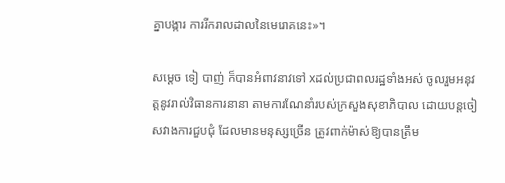គ្នាបង្ការ ការរីករាលដាលនៃមេរោគនេះ»។

សម្ដេច ទៀ បាញ់ ក៏បានអំពាវនាវទៅ xដល់ប្រជាពលរដ្ឋទាំងអស់ ចូលរួមអនុវត្តនូវរាល់វិធានការនានា តាមការណែនាំរបស់ក្រសួងសុខាភិបាល ដោយបន្តចៀសវាងការជួបជុំ ដែលមានមនុស្សច្រើន ត្រូវពាក់ម៉ាស់ឱ្យបានត្រឹម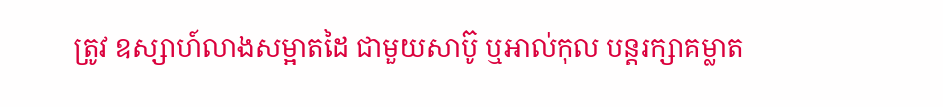ត្រូវ ឧស្សាហ៍លាងសម្អាតដៃ ជាមួយសាប៊ូ ឬអាល់កុល បន្តរក្សាគម្លាត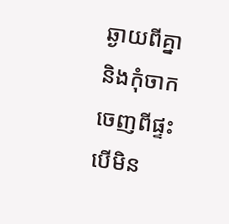ឆ្ងាយពីគ្នា និងកុំចាកចេញពីផ្ទះបើមិន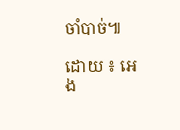ចាំបាច់៕

ដោយ ៖ អេង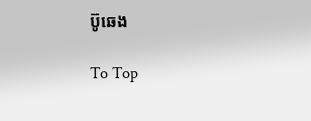ប៊ូឆេង

To Top